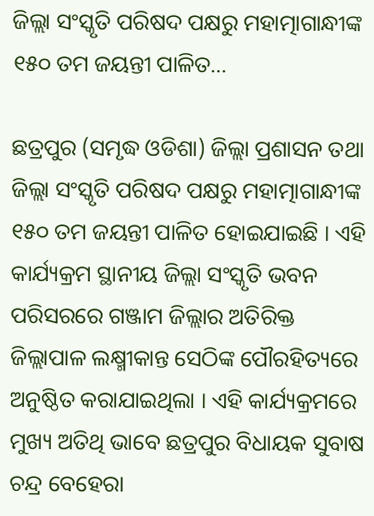ଜିଲ୍ଲା ସଂସ୍କୃତି ପରିଷଦ ପକ୍ଷରୁ ମହାତ୍ମାଗାନ୍ଧୀଙ୍କ ୧୫୦ ତମ ଜୟନ୍ତୀ ପାଳିତ…

ଛତ୍ରପୁର (ସମୃଦ୍ଧ ଓଡିଶା) ଜିଲ୍ଲା ପ୍ରଶାସନ ତଥା ଜିଲ୍ଲା ସଂସ୍କୃତି ପରିଷଦ ପକ୍ଷରୁ ମହାତ୍ମାଗାନ୍ଧୀଙ୍କ ୧୫୦ ତମ ଜୟନ୍ତୀ ପାଳିତ ହୋଇଯାଇଛି । ଏହି କାର୍ଯ୍ୟକ୍ରମ ସ୍ଥାନୀୟ ଜିଲ୍ଲା ସଂସ୍କୃତି ଭବନ ପରିସରରେ ଗଞ୍ଜାମ ଜିଲ୍ଲାର ଅତିରିକ୍ତ ଜିଲ୍ଲାପାଳ ଲକ୍ଷ୍ମୀକାନ୍ତ ସେଠିଙ୍କ ପୌରହିତ୍ୟରେ ଅନୁଷ୍ଠିତ କରାଯାଇଥିଲା । ଏହି କାର୍ଯ୍ୟକ୍ରମରେ ମୁଖ୍ୟ ଅତିଥି ଭାବେ ଛତ୍ରପୁର ବିଧାୟକ ସୁବାଷ ଚନ୍ଦ୍ର ବେହେରା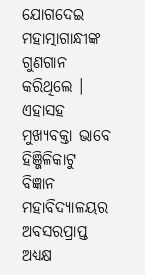ଯୋଗଦେଇ ମହାତ୍ମାଗାନ୍ଧୀଙ୍କ ଗୁଣଗାନ କରିଥିଲେ । ଏହାସହ ମୁଖ୍ୟବକ୍ତା ଭାବେ ହିଞ୍ଜିଳିକାଟୁ ବିଜ୍ଞାନ ମହାବିଦ୍ୟାଳୟର ଅବସରପ୍ରାପ୍ତ ଅଧ୍ୟକ୍ଷ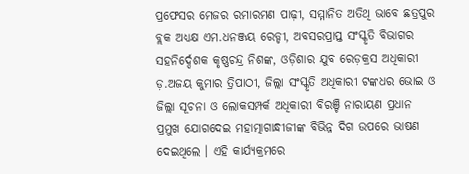ପ୍ରଫେସର ମେଜର ରମାରମଣ ପାଢ଼ୀ, ସମ୍ମାନିତ ଅତିଥି ଭାବେ ଛତ୍ରପୁର ବ୍ଲକ ଅଧ୍ୟକ୍ଷ ଏମ.ଧନଞ୍ଜୟ ରେଡ୍ଡୀ, ଅବସରପ୍ରାପ୍ତ ସଂସ୍କୃତି ବିଭାଗର ସହନିର୍ଦ୍ଦେଶକ କୃଷ୍ଣଚନ୍ଦ୍ର ନିଶଙ୍କ, ଓଡ଼ିଶାର ଯୁବ ରେଡ଼କ୍ରସ ଅଧିକାରୀ ଡ଼.ଅଜୟ କୁମାର ତ୍ରିପାଠୀ, ଜିଲ୍ଲା ସଂସ୍କୃତି ଅଧିକାରୀ ଟଙ୍କଧର ଭୋଇ ଓ ଜିଲ୍ଲା ସୂଚନା ଓ ଲୋକସମ୍ପର୍କ ଅଧିକାରୀ ବିରଞ୍ଚି ନାରାୟଣ ପ୍ରଧାନ ପ୍ରମୁଖ ଯୋଗଦେଇ ମହାତ୍ମାଗାନ୍ଧୀଜୀଙ୍କ ବିଭିନ୍ନ ଦିଗ ଉପରେ ଭାଷଣ ଦେଇଥିଲେ । ଏହି କାର୍ଯ୍ୟକ୍ରମରେ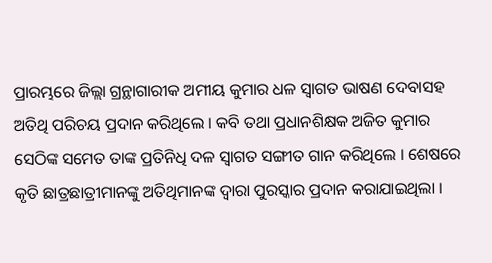ପ୍ରାରମ୍ଭରେ ଜିଲ୍ଲା ଗ୍ରନ୍ଥାଗାରୀକ ଅମୀୟ କୁମାର ଧଳ ସ୍ୱାଗତ ଭାଷଣ ଦେବାସହ ଅତିଥି ପରିଚୟ ପ୍ରଦାନ କରିଥିଲେ । କବି ତଥା ପ୍ରଧାନଶିକ୍ଷକ ଅଜିତ କୁମାର ସେଠିଙ୍କ ସମେତ ତାଙ୍କ ପ୍ରତିନିଧି ଦଳ ସ୍ୱାଗତ ସଙ୍ଗୀତ ଗାନ କରିଥିଲେ । ଶେଷରେ କୃତି ଛାତ୍ରଛାତ୍ରୀମାନଙ୍କୁ ଅତିଥିମାନଙ୍କ ଦ୍ୱାରା ପୁରସ୍କାର ପ୍ରଦାନ କରାଯାଇଥିଲା ।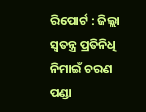ରିପୋର୍ଟ : ଜିଲ୍ଲା ସ୍ୱତନ୍ତ୍ର ପ୍ରତିନିଧି ନିମାଇଁ ଚରଣ ପଣ୍ଡା